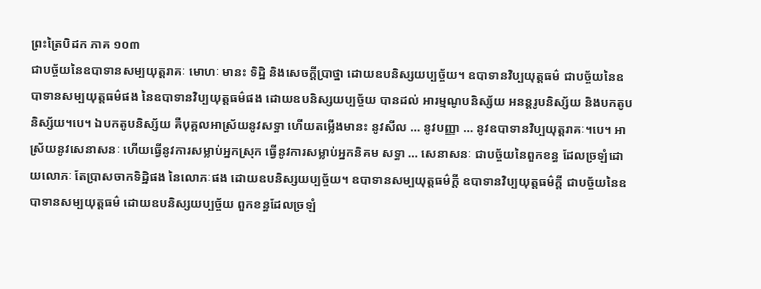ព្រះត្រៃបិដក ភាគ ១០៣
ជាបច្ច័យនៃឧបាទានសម្បយុត្តរាគៈ មោហៈ មានះ ទិដ្ឋិ និងសេចក្តីប្រាថ្នា ដោយឧបនិស្សយប្បច្ច័យ។ ឧបាទានវិប្បយុត្តធម៌ ជាបច្ច័យនៃឧបាទានសម្បយុត្តធម៌ផង នៃឧបាទានវិប្បយុត្តធម៌ផង ដោយឧបនិស្សយប្បច្ច័យ បានដល់ អារម្មណូបនិស្ស័យ អនន្តរូបនិស្ស័យ និងបកតូបនិស្ស័យ។បេ។ ឯបកតូបនិស្ស័យ គឺបុគ្គលអាស្រ័យនូវសទ្ធា ហើយតម្លើងមានះ នូវសីល … នូវបញ្ញា … នូវឧបាទានវិប្បយុត្តរាគៈ។បេ។ អាស្រ័យនូវសេនាសនៈ ហើយធ្វើនូវការសម្លាប់អ្នកស្រុក ធ្វើនូវការសម្លាប់អ្នកនិគម សទ្ធា … សេនាសនៈ ជាបច្ច័យនៃពួកខន្ធ ដែលច្រឡំដោយលោភៈ តែប្រាសចាកទិដ្ឋិផង នៃលោភៈផង ដោយឧបនិស្សយប្បច្ច័យ។ ឧបាទានសម្បយុត្តធម៌ក្តី ឧបាទានវិប្បយុត្តធម៌ក្តី ជាបច្ច័យនៃឧបាទានសម្បយុត្តធម៌ ដោយឧបនិស្សយប្បច្ច័យ ពួកខន្ធដែលច្រឡំ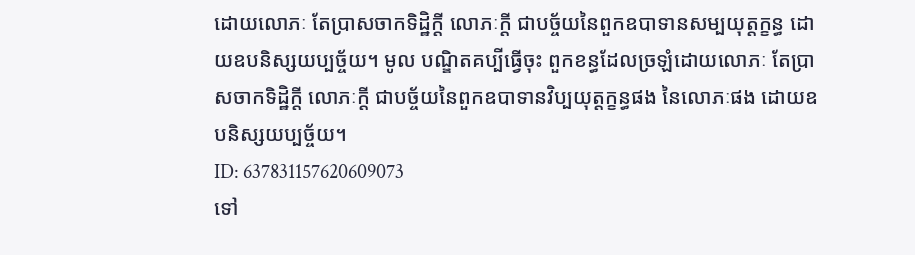ដោយលោភៈ តែប្រាសចាកទិដ្ឋិក្តី លោភៈក្តី ជាបច្ច័យនៃពួកឧបាទានសម្បយុត្តក្ខន្ធ ដោយឧបនិស្សយប្បច្ច័យ។ មូល បណ្ឌិតគប្បីធ្វើចុះ ពួកខន្ធដែលច្រឡំដោយលោភៈ តែប្រាសចាកទិដ្ឋិក្តី លោភៈក្តី ជាបច្ច័យនៃពួកឧបាទានវិប្បយុត្តក្ខន្ធផង នៃលោភៈផង ដោយឧបនិស្សយប្បច្ច័យ។
ID: 637831157620609073
ទៅ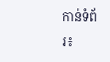កាន់ទំព័រ៖